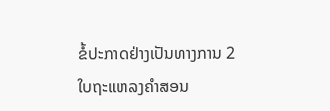ຂໍ້ປະກາດຢ່າງເປັນທາງການ 2
ໃບຖະແຫລງຄຳສອນ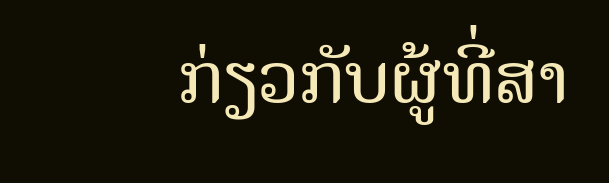ກ່ຽວກັບຜູ້ທີ່ສາ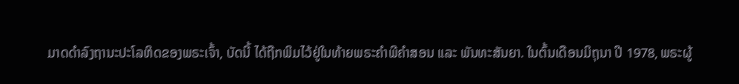ມາດດຳລົງຖານະປະໂລຫິດຂອງພຣະເຈົ້າ, ບັດນີ້ ໄດ້ຖືກພິມໄວ້ຢູ່ໃນທ້າຍພຣະຄຳພີຄຳສອນ ແລະ ພັນທະສັນຍາ. ໃນຕົ້ນເດືອນມິຖຸນາ ປີ 1978, ພຣະຜູ້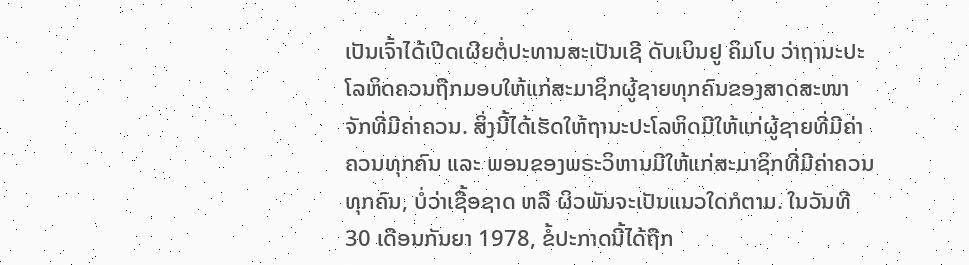ເປັນເຈົ້າໄດ້ເປີດເຜີຍຕໍ່ປະທານສະເປັນເຊີ ດັບເບິນຢູ ຄິມໂບ ວ່າຖານະປະໂລຫິດຄວນຖືກມອບໃຫ້ແກ່ສະມາຊິກຜູ້ຊາຍທຸກຄົນຂອງສາດສະໜາຈັກທີ່ມີຄ່າຄວນ. ສິ່ງນີ້ໄດ້ເຮັດໃຫ້ຖານະປະໂລຫິດມີໃຫ້ແກ່ຜູ້ຊາຍທີ່ມີຄ່າຄວນທຸກຄົນ ແລະ ພອນຂອງພຣະວິຫານມີໃຫ້ແກ່ສະມາຊິກທີ່ມີຄ່າຄວນທຸກຄົນ, ບໍ່ວ່າເຊື້ອຊາດ ຫລື ຜິວພັນຈະເປັນແນວໃດກໍຕາມ. ໃນວັນທີ 30 ເດືອນກັນຍາ 1978, ຂໍ້ປະກາດນີ້ໄດ້ຖືກ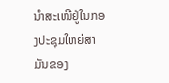ນຳສະເໜີຢູ່ໃນກອງປະຊຸມໃຫຍ່ສາມັນຂອງ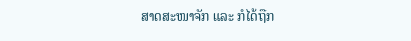ສາດສະໜາຈັກ ແລະ ກໍໄດ້ຖືກ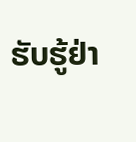ຮັບຮູ້ຢ່າ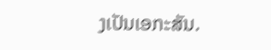ງເປັນເອກະສັນ.